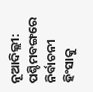ନୂଆଦିଲ୍ଲୀ: ପଶ୍ଚିମବଙ୍ଗରେ ନିର୍ବାଚନୀ ହିଂସାକୁ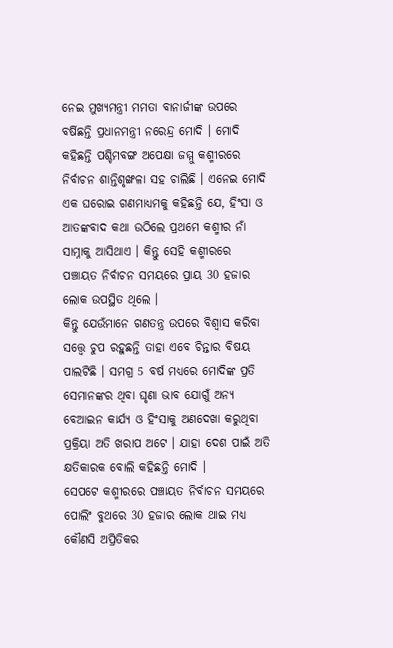ନେଇ ମୁଖ୍ୟମନ୍ତ୍ରୀ ମମତା ବାନାର୍ଜୀଙ୍କ ଉପରେ ବର୍ଷିଛନ୍ତି ପ୍ରଧାନମନ୍ତ୍ରୀ ନରେନ୍ଦ୍ର ମୋଦି । ମୋଦି କହିଛନ୍ତି ପଶ୍ଚିମବଙ୍ଗ ଅପେକ୍ଷା ଜମ୍ମୁ କଶ୍ମୀରରେ ନିର୍ବାଚନ ଶାନ୍ତିଶୃଙ୍ଖଳା ସହ ଚାଲିଛି । ଏନେଇ ମୋଦି ଏକ ଘରୋଇ ଗଣମାଧ୍ୟମକୁ କହିଛନ୍ତି ଯେ, ହିଂସା ଓ ଆତଙ୍କବାଦ କଥା ଉଠିଲେ ପ୍ରଥମେ କଶ୍ମୀର ନାଁ ସାମ୍ନାକୁ ଆସିଥାଏ । କିନ୍ତୁ ସେହି କଶ୍ମୀରରେ ପଞ୍ଚାୟତ ନିର୍ବାଚନ ସମୟରେ ପ୍ରାୟ 30 ହଜାର ଲୋକ ଉପସ୍ଥିତ ଥିଲେ ।
କିନ୍ତୁ ଯେଉଁମାନେ ଗଣତନ୍ତ୍ର ଉପରେ ବିଶ୍ବାସ କରିବା ସତ୍ତ୍ବେ ଚୁପ ରହୁଛନ୍ତି ତାହା ଏବେ ଚିନ୍ତାର ବିଷୟ ପାଲଟିଛି । ସମଗ୍ର 5 ବର୍ଷ ମଧ୍ୟରେ ମୋଦିଙ୍କ ପ୍ରତି ସେମାନଙ୍କର ଥିବା ଘୃଣା ଭାବ ଯୋଗୁଁ ଅନ୍ୟ ବେଆଇନ କାର୍ଯ୍ୟ ଓ ହିଂସାକୁ ଅଣଦେଖା କରୁଥିବା ପ୍ରକ୍ରିୟା ଅତି ଖରାପ ଅଟେ । ଯାହା ଦେଶ ପାଇଁ ଅତି କ୍ଷତିକାରକ ବୋଲି କହିଛନ୍ତି ମୋଦି ।
ସେପଟେ କଶ୍ମୀରରେ ପଞ୍ଚାୟତ ନିର୍ବାଚନ ସମୟରେ ପୋଲିଂ ବୁଥରେ 30 ହଜାର ଲୋକ ଥାଇ ମଧ୍ୟ କୌଣସି ଅପ୍ରିତିକର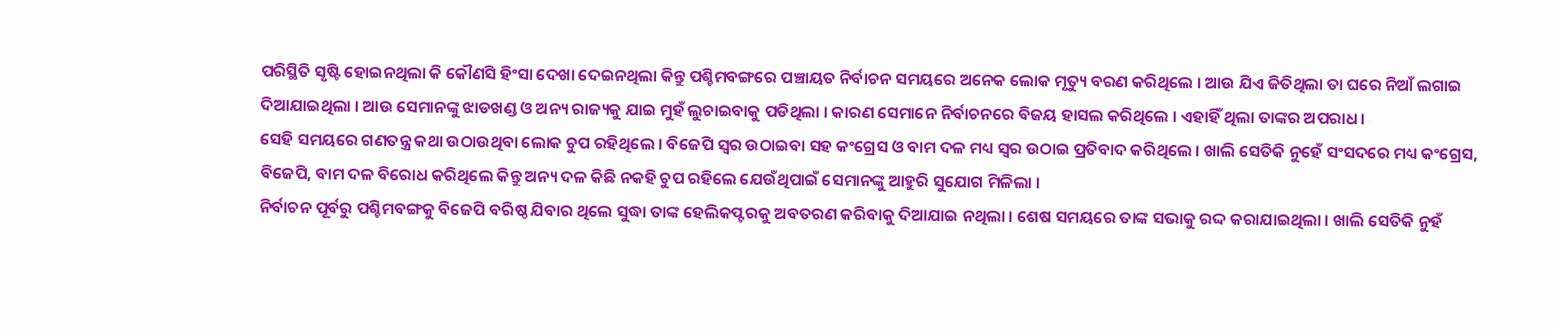ପରିସ୍ଥିତି ସୃଷ୍ଟି ହୋଇନଥିଲା କି କୌଣସି ହିଂସା ଦେଖା ଦେଇନଥିଲା କିନ୍ତୁ ପଶ୍ଚିମବଙ୍ଗରେ ପଞ୍ଚାୟତ ନିର୍ବାଚନ ସମୟରେ ଅନେକ ଲୋକ ମୃତ୍ୟୁ ବରଣ କରିଥିଲେ । ଆଉ ଯିଏ ଜିତିଥିଲା ତା ଘରେ ନିଆଁ ଲଗାଇ ଦିଆଯାଇଥିଲା । ଆଉ ସେମାନଙ୍କୁ ଝାଡଖଣ୍ଡ ଓ ଅନ୍ୟ ରାଜ୍ୟକୁ ଯାଇ ମୁହଁ ଲୁଚାଇବାକୁ ପଡିଥିଲା । କାରଣ ସେମାନେ ନିର୍ବାଚନରେ ବିଜୟ ହାସଲ କରିଥିଲେ । ଏହାହିଁ ଥିଲା ତାଙ୍କର ଅପରାଧ ।
ସେହି ସମୟରେ ଗଣତନ୍ତ୍ର କଥା ଉଠାଉଥିବା ଲୋକ ଚୁପ ରହିଥିଲେ । ବିଜେପି ସ୍ବର ଉଠାଇବା ସହ କଂଗ୍ରେସ ଓ ବାମ ଦଳ ମଧ୍ୟ ସ୍ବର ଉଠାଇ ପ୍ରତିବାଦ କରିଥିଲେ । ଖାଲି ସେତିକି ନୁହେଁ ସଂସଦରେ ମଧ୍ୟ କଂଗ୍ରେସ, ବିଜେପି, ବାମ ଦଳ ବିରୋଧ କରିଥିଲେ କିନ୍ତୁ ଅନ୍ୟ ଦଳ କିଛି ନକହି ଚୁପ ରହିଲେ ଯେଉଁଥିପାଇଁ ସେମାନଙ୍କୁ ଆହୁରି ସୁଯୋଗ ମିଳିଲା ।
ନିର୍ବାଚନ ପୂର୍ବରୁ ପଶ୍ଚିମବଙ୍ଗକୁ ବିଜେପି ବରିଷ୍ଠ ଯିବାର ଥିଲେ ସୁଦ୍ଧା ତାଙ୍କ ହେଲିକପ୍ଟରକୁ ଅବତରଣ କରିବାକୁ ଦିଆଯାଇ ନଥିଲା । ଶେଷ ସମୟରେ ତାଙ୍କ ସଭାକୁ ରଦ୍ଦ କରାଯାଇଥିଲା । ଖାଲି ସେତିକି ନୁହଁ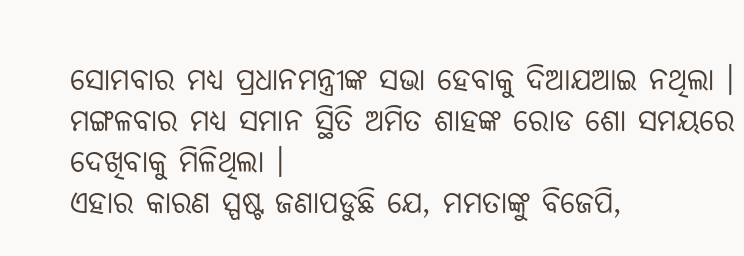ସୋମବାର ମଧ୍ୟ ପ୍ରଧାନମନ୍ତ୍ରୀଙ୍କ ସଭା ହେବାକୁ ଦିଆଯଆଇ ନଥିଲା । ମଙ୍ଗଳବାର ମଧ୍ୟ ସମାନ ସ୍ଥିତି ଅମିତ ଶାହଙ୍କ ରୋଡ ଶୋ ସମୟରେ ଦେଖିବାକୁ ମିଳିଥିଲା ।
ଏହାର କାରଣ ସ୍ପଷ୍ଟ ଜଣାପଡୁଛି ଯେ, ମମତାଙ୍କୁ ବିଜେପି,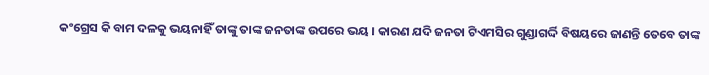କଂଗ୍ରେସ କି ବାମ ଦଳକୁ ଭୟନାହିଁ ତାଙ୍କୁ ତାଙ୍କ ଜନତାଙ୍କ ଉପରେ ଭୟ । କାରଣ ଯଦି ଜନତା ଟିଏମସିର ଗୁଣ୍ଡାଗର୍ଦ୍ଦି ବିଷୟରେ ଜାଣନ୍ତି ତେବେ ତାଙ୍କ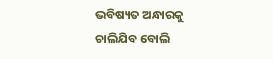ଭବିଷ୍ୟତ ଅନ୍ଧାରକୁ ଚାଲିଯିବ ବୋଲି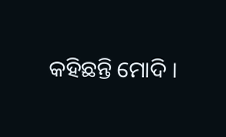କହିଛନ୍ତି ମୋଦି ।